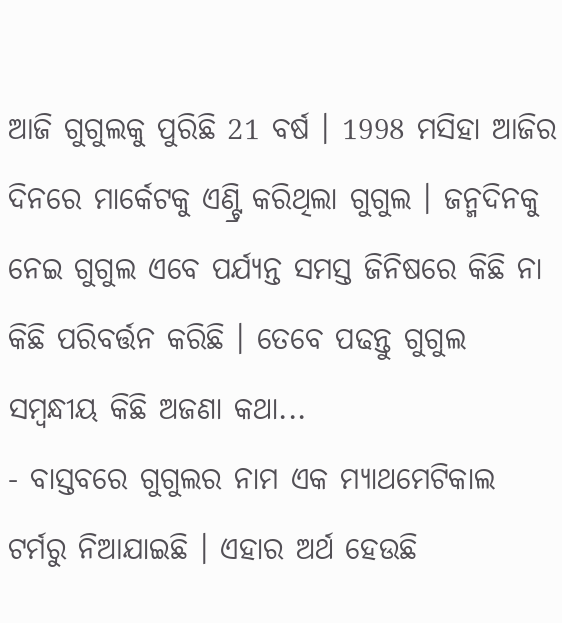ଆଜି ଗୁଗୁଲକୁ ପୁରିଛି 21 ବର୍ଷ । 1998 ମସିହା ଆଜିର ଦିନରେ ମାର୍କେଟକୁ ଏଣ୍ଟ୍ରି କରିଥିଲା ଗୁଗୁଲ । ଜନ୍ମଦିନକୁ ନେଇ ଗୁଗୁଲ ଏବେ ପର୍ଯ୍ୟନ୍ତ ସମସ୍ତ ଜିନିଷରେ କିଛି ନା କିଛି ପରିବର୍ତ୍ତନ କରିଛି । ତେବେ ପଢନ୍ତୁ ଗୁଗୁଲ ସମ୍ବନ୍ଧୀୟ କିଛି ଅଜଣା କଥା...
- ବାସ୍ତବରେ ଗୁଗୁଲର ନାମ ଏକ ମ୍ୟାଥମେଟିକାଲ ଟର୍ମରୁ ନିଆଯାଇଛି । ଏହାର ଅର୍ଥ ହେଉଛି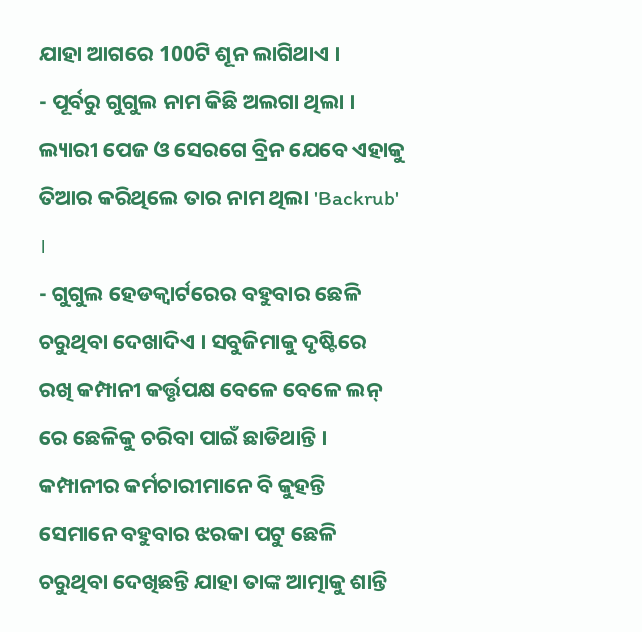ଯାହା ଆଗରେ 100ଟି ଶୂନ ଲାଗିଥାଏ ।
- ପୂର୍ବରୁ ଗୁଗୁଲ ନାମ କିଛି ଅଲଗା ଥିଲା । ଲ୍ୟାରୀ ପେଜ ଓ ସେରଗେ ବ୍ରିନ ଯେବେ ଏହାକୁ ତିଆର କରିଥିଲେ ତାର ନାମ ଥିଲା 'Backrub' ।
- ଗୁଗୁଲ ହେଡକ୍ବାର୍ଟରେର ବହୁବାର ଛେଳି ଚରୁଥିବା ଦେଖାଦିଏ । ସବୁଜିମାକୁ ଦୃଷ୍ଟିରେ ରଖି କମ୍ପାନୀ କର୍ତ୍ତୃପକ୍ଷ ବେଳେ ବେଳେ ଲନ୍ ରେ ଛେଳିକୁ ଚରିବା ପାଇଁ ଛାଡିଥାନ୍ତି । କମ୍ପାନୀର କର୍ମଚାରୀମାନେ ବି କୁହନ୍ତି ସେମାନେ ବହୁବାର ଝରକା ପଟୁ ଛେଳି ଚରୁଥିବା ଦେଖିଛନ୍ତି ଯାହା ତାଙ୍କ ଆତ୍ମାକୁ ଶାନ୍ତି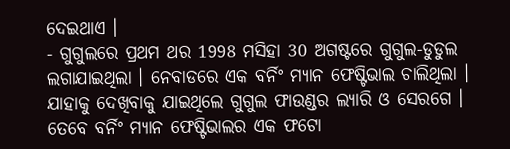ଦେଇଥାଏ ।
- ଗୁଗୁଲରେ ପ୍ରଥମ ଥର 1998 ମସିହା 30 ଅଗଷ୍ଟରେ ଗୁଗୁଲ-ଡୁଡୁଲ ଲଗାଯାଇଥିଲା । ନେବାଡରେ ଏକ ବର୍ନିଂ ମ୍ୟାନ ଫେଷ୍ଟିଭାଲ ଚାଲିଥିଲା । ଯାହାକୁ ଦେଖିବାକୁ ଯାଇଥିଲେ ଗୁଗୁଲ ଫାଉଣ୍ଡର ଲ୍ୟାରି ଓ ସେରଗେ । ତେବେ ବର୍ନିଂ ମ୍ୟାନ ଫେଷ୍ଟିଭାଲର ଏକ ଫଟୋ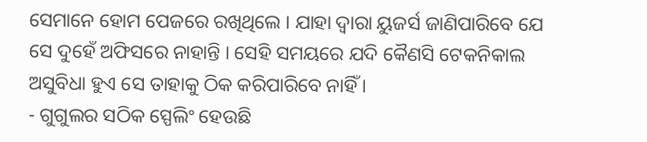ସେମାନେ ହୋମ ପେଜରେ ରଖିଥିଲେ । ଯାହା ଦ୍ବାରା ୟୁଜର୍ସ ଜାଣିପାରିବେ ଯେ ସେ ଦୁହେଁ ଅଫିସରେ ନାହାନ୍ତି । ସେହି ସମୟରେ ଯଦି କୈଣସି ଟେକନିକାଲ ଅସୁବିଧା ହୁଏ ସେ ତାହାକୁ ଠିକ କରିପାରିବେ ନାହିଁ ।
- ଗୁଗୁଲର ସଠିକ ସ୍ପେଲିଂ ହେଉଛି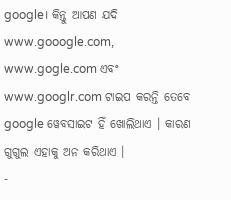google। କିନ୍ତୁ ଆପଣ ଯଦି www.gooogle.com, www.gogle.com ଏବଂ www.googlr.com ଟାଇପ କରନ୍ତି ତେବେ google ୱେବସାଇଟ ହିଁ ଖୋଲିଥାଏ । କାରଣ ଗୁଗୁଲ ଏହାକୁ ଅନ କରିଥାଏ ।
-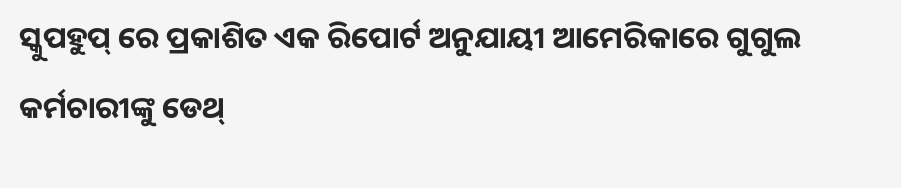ସ୍କୁପହୁପ୍ ରେ ପ୍ରକାଶିତ ଏକ ରିପୋର୍ଟ ଅନୁଯାୟୀ ଆମେରିକାରେ ଗୁଗୁଲ କର୍ମଚାରୀଙ୍କୁ ଡେଥ୍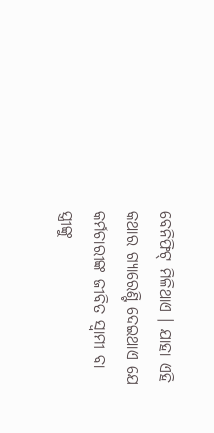ବେନିଫିଟ୍ ମିଳିଥାଏ । ଯାହା ଏହି କଥାର ଗ୍ୟାରେଣ୍ଟି ଦେଇଥାଏ ଯେ କର୍ମଚାରୀଙ୍କ ଜୀବିତ ସ୍ବାମୀ ବା ସ୍ତ୍ରୀଙ୍କୁ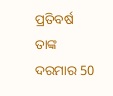ପ୍ରତିବର୍ଷ ତାଙ୍କ ଦରମାର 50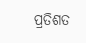ପ୍ରତିଶତ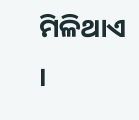ମିଳିଥାଏ ।